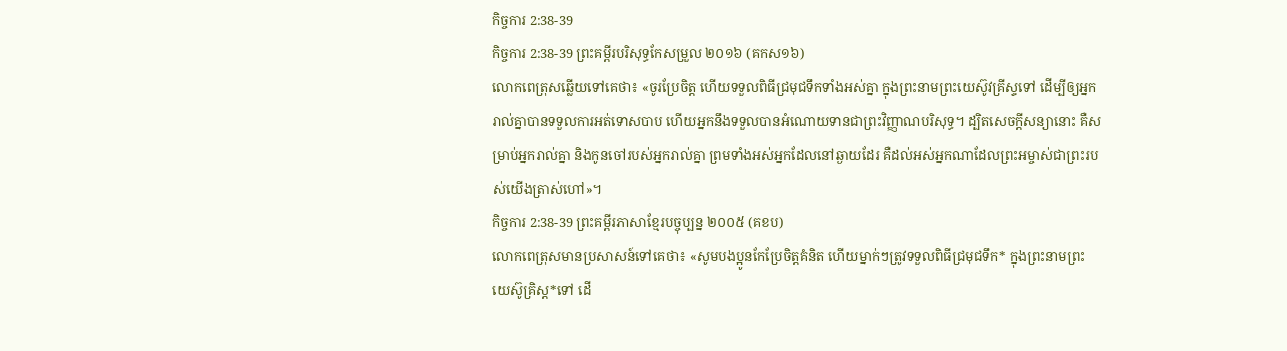កិច្ចការ 2:38-39
កិច្ចការ 2:38-39 ព្រះគម្ពីរបរិសុទ្ធកែសម្រួល ២០១៦ (គកស១៦)
លោកពេត្រុសឆ្លើយទៅគេថា៖ «ចូរប្រែចិត្ត ហើយទទួលពិធីជ្រមុជទឹកទាំងអស់គ្នា ក្នុងព្រះនាមព្រះយេស៊ូវគ្រីស្ទទៅ ដើម្បីឲ្យអ្នករាល់គ្នាបានទទួលការអត់ទោសបាប ហើយអ្នកនឹងទទួលបានអំណោយទានជាព្រះវិញ្ញាណបរិសុទ្ធ។ ដ្បិតសេចក្តីសន្យានោះ គឺសម្រាប់អ្នករាល់គ្នា និងកូនចៅរបស់អ្នករាល់គ្នា ព្រមទាំងអស់អ្នកដែលនៅឆ្ងាយដែរ គឺដល់អស់អ្នកណាដែលព្រះអម្ចាស់ជាព្រះរបស់យើងត្រាស់ហៅ»។
កិច្ចការ 2:38-39 ព្រះគម្ពីរភាសាខ្មែរបច្ចុប្បន្ន ២០០៥ (គខប)
លោកពេត្រុសមានប្រសាសន៍ទៅគេថា៖ «សូមបងប្អូនកែប្រែចិត្តគំនិត ហើយម្នាក់ៗត្រូវទទួលពិធីជ្រមុជទឹក* ក្នុងព្រះនាមព្រះយេស៊ូគ្រិស្ត*ទៅ ដើ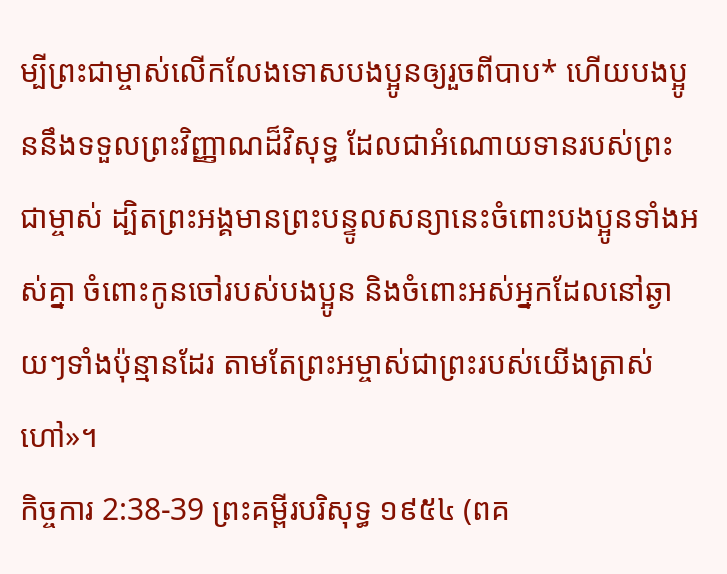ម្បីព្រះជាម្ចាស់លើកលែងទោសបងប្អូនឲ្យរួចពីបាប* ហើយបងប្អូននឹងទទួលព្រះវិញ្ញាណដ៏វិសុទ្ធ ដែលជាអំណោយទានរបស់ព្រះជាម្ចាស់ ដ្បិតព្រះអង្គមានព្រះបន្ទូលសន្យានេះចំពោះបងប្អូនទាំងអស់គ្នា ចំពោះកូនចៅរបស់បងប្អូន និងចំពោះអស់អ្នកដែលនៅឆ្ងាយៗទាំងប៉ុន្មានដែរ តាមតែព្រះអម្ចាស់ជាព្រះរបស់យើងត្រាស់ហៅ»។
កិច្ចការ 2:38-39 ព្រះគម្ពីរបរិសុទ្ធ ១៩៥៤ (ពគ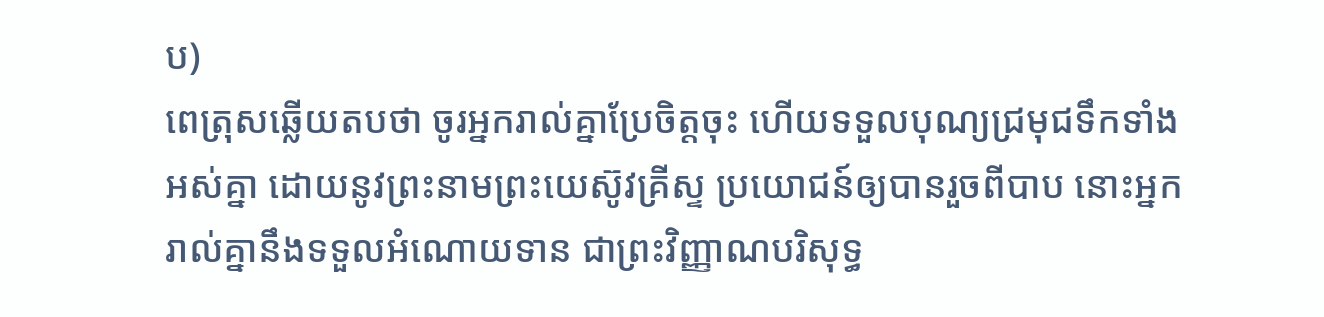ប)
ពេត្រុសឆ្លើយតបថា ចូរអ្នករាល់គ្នាប្រែចិត្តចុះ ហើយទទួលបុណ្យជ្រមុជទឹកទាំងអស់គ្នា ដោយនូវព្រះនាមព្រះយេស៊ូវគ្រីស្ទ ប្រយោជន៍ឲ្យបានរួចពីបាប នោះអ្នករាល់គ្នានឹងទទួលអំណោយទាន ជាព្រះវិញ្ញាណបរិសុទ្ធ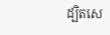ដ្បិតសេ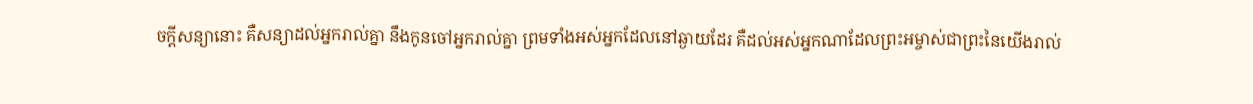ចក្ដីសន្យានោះ គឺសន្យាដល់អ្នករាល់គ្នា នឹងកូនចៅអ្នករាល់គ្នា ព្រមទាំងអស់អ្នកដែលនៅឆ្ងាយដែរ គឺដល់អស់អ្នកណាដែលព្រះអម្ចាស់ជាព្រះនៃយើងរាល់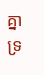គ្នា ទ្រ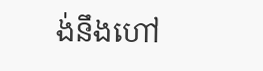ង់នឹងហៅ